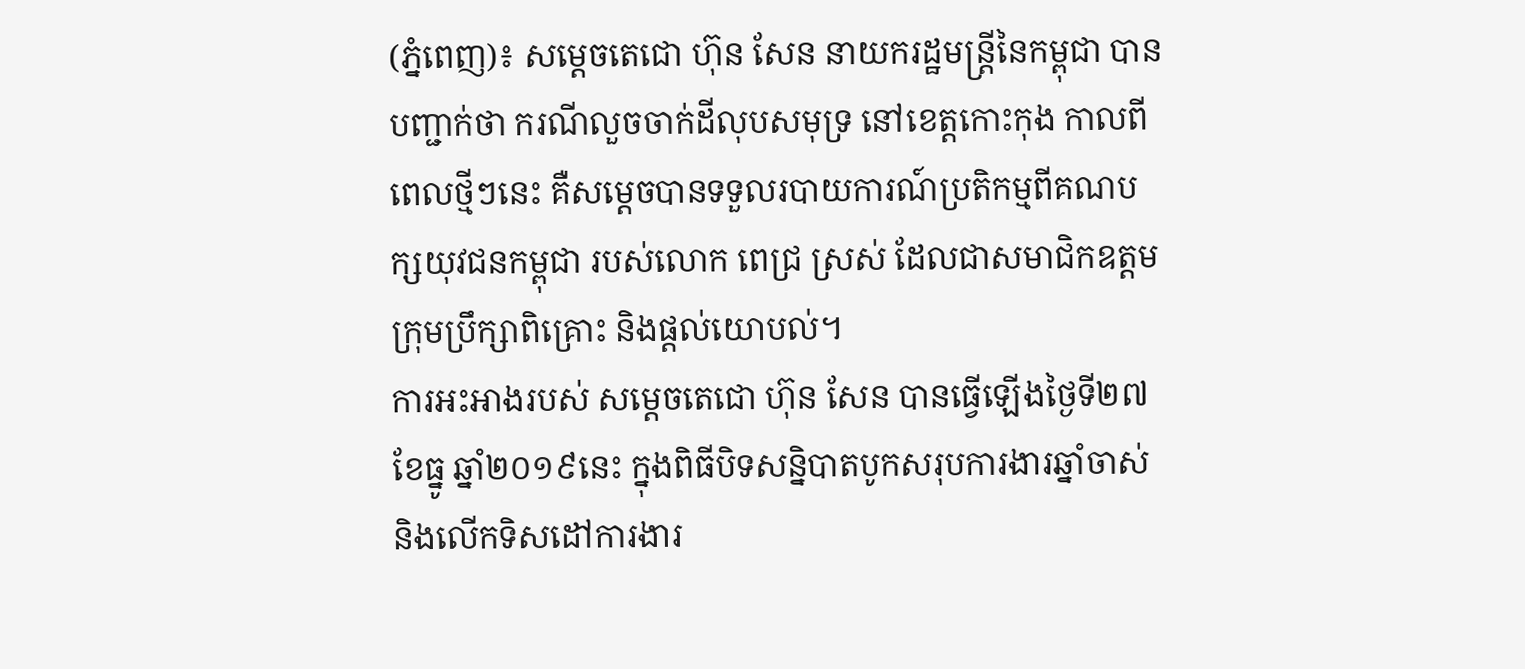(ភ្នំពេញ)៖ សម្តេចតេជោ ហ៊ុន សែន នាយករដ្ឋមន្រ្តីនៃកម្ពុជា បានបញ្ជាក់ថា ករណីលួចចាក់ដីលុបសមុទ្រ នៅខេត្តកោះកុង កាលពីពេលថ្មីៗនេះ គឺសម្តេចបានទទួលរបាយការណ៍ប្រតិកម្មពីគណបក្សយុវជនកម្ពុជា របស់លោក ពេជ្រ ស្រស់ ដែលជាសមាជិកឧត្តមក្រុមប្រឹក្សាពិគ្រោះ និងផ្តល់យោបល់។
ការអះអាងរបស់ សម្តេចតេជោ ហ៊ុន សែន បានធ្វើឡើងថ្ងៃទី២៧ ខែធ្នូ ឆ្នាំ២០១៩នេះ ក្នុងពិធីបិទសន្និបាតបូកសរុបការងារឆ្នាំចាស់ និងលើកទិសដៅការងារ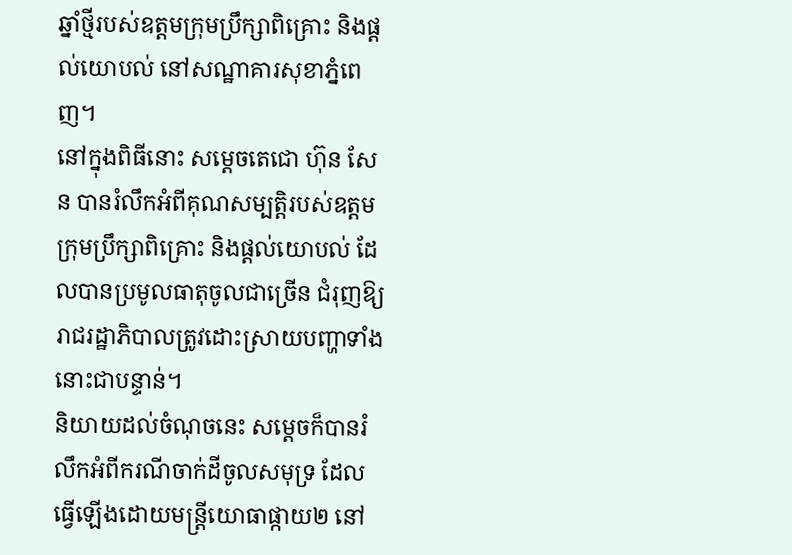ឆ្នាំថ្មីរបស់ឧត្តមក្រុមប្រឹក្សាពិគ្រោះ និងផ្តល់យោបល់ នៅសណ្ឋាគារសុខាភ្នំពេញ។
នៅក្នុងពិធីនោះ សម្តេចតេជោ ហ៊ុន សែន បានរំលឹកអំពីគុណសម្បត្តិរបស់ឧត្តមក្រុមប្រឹក្សាពិគ្រោះ និងផ្តល់យោបល់ ដែលបានប្រមូលធាតុចូលជាច្រើន ជំរុញឱ្យរាជរដ្ឋាភិបាលត្រូវដោះស្រាយបញ្ហាទាំងនោះជាបន្ទាន់។
និយាយដល់ចំណុចនេះ សម្តេចក៏បានរំលឹកអំពីករណីចាក់ដីចូលសមុទ្រ ដែលធ្វើឡើងដោយមន្រ្តីយោធាផ្កាយ២ នៅ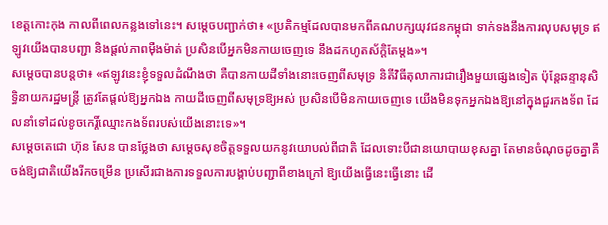ខេត្តកោះកុង កាលពីពេលកន្លងទៅនេះ។ សម្តេចបញ្ជាក់ថា៖ «ប្រតិកម្មដែលបានមកពីគណបក្សយុវជនកម្ពុជា ទាក់ទងនឹងការលុបសមុទ្រ ឥឡូវយើងបានបញ្ជា និងផ្តល់ភាពម៉ឺងម៉ាត់ ប្រសិនបើអ្នកមិនកាយចេញទេ នឹងដកហូតស័ក្តិតែម្តង»។
សម្តេចបានបន្តថា៖ «ឥឡូវនេះខ្ញុំទទួលដំណឹងថា គឺបានកាយដីទាំងនោះចេញពីសមុទ្រ និតីវិធីតុលាការជារឿងមួយផ្សេងទៀត ប៉ុន្តែឆន្ទានុសិទ្ធិនាយករដ្ឋមន្រ្តី ត្រូវតែផ្តល់ឱ្យអ្នកឯង កាយដីចេញពីសមុទ្រឱ្យអស់ ប្រសិនបើមិនកាយចេញទេ យើងមិនទុកអ្នកឯងឱ្យនៅក្នុងជួរកងទ័ព ដែលនាំទៅដល់ខូចកេរ្តិ៍ឈ្មោះកងទ័ពរបស់យើងនោះទេ»។
សម្តេចតេជោ ហ៊ុន សែន បានថ្លែងថា សម្តេចសុខចិត្តទទួលយកនូវយោបល់ពីជាតិ ដែលទោះបីជានយោបាយខុសគ្នា តែមានចំណុចដូចគ្នាគឺចង់ឱ្យជាតិយើងរីកចម្រើន ប្រសើរជាងការទទួលការបង្គាប់បញ្ជាពីខាងក្រៅ ឱ្យយើងធ្វើនេះធ្វើនោះ ដើ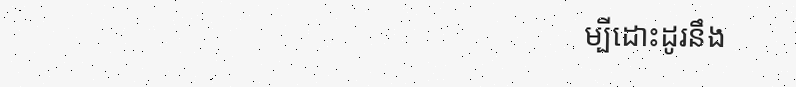ម្បីដោះដូរនឹង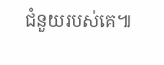ជំនួយរបស់គេ៕